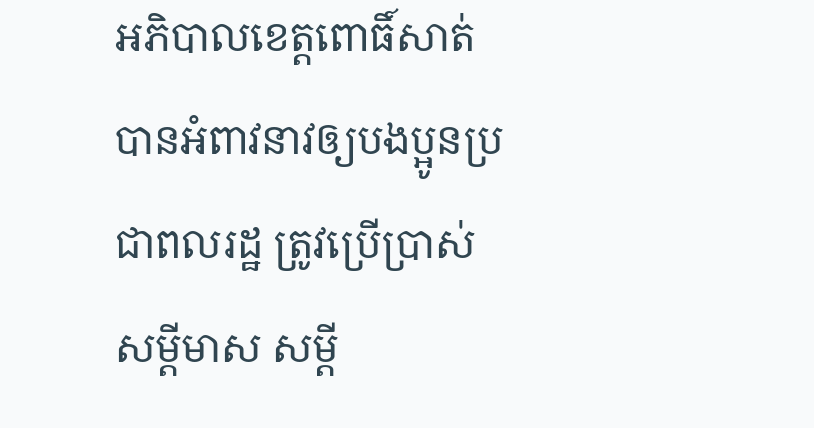អភិបាលខេត្តពោធិ៍សាត់ បានអំពាវនាវឲ្យបងប្អូនប្រជាពលរដ្ឋ ត្រូវប្រើប្រាស់សម្តីមាស សម្តី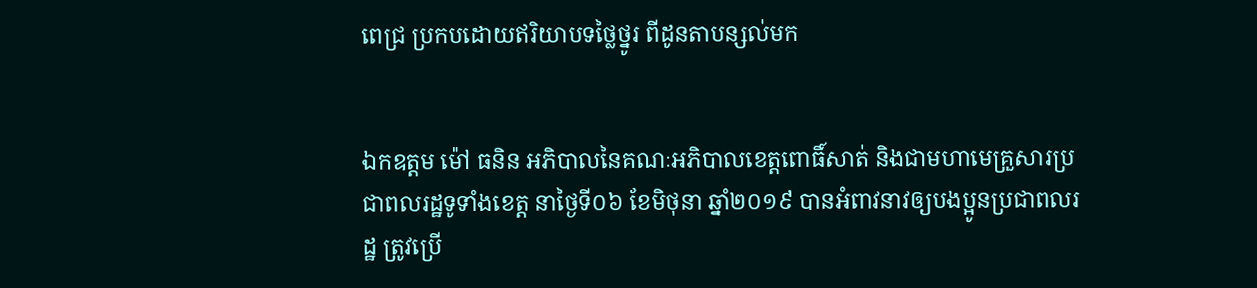ពេជ្រ ប្រកបដោយឥរិយាបទថ្លៃថ្នូរ ពីដូនតាបន្សល់មក


ឯកឧត្តម ម៉ៅ ធនិន អភិបាលនៃគណៈអភិបាលខេត្តពោធិ៍សាត់ និងជាមហាមេគ្រួសារប្រជាពលរដ្ឋទូទាំងខេត្ត នាថ្ងៃទី០៦ ខែមិថុនា ឆ្នាំ២០១៩ បានអំពាវនាវឲ្យបងប្អូនប្រជាពលរដ្ឋ ត្រូវប្រើ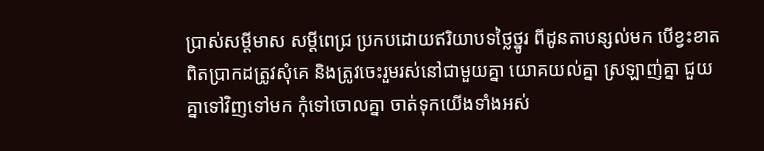ប្រាស់សម្តីមាស សម្តីពេជ្រ ប្រកបដោយឥរិយាបទថ្លៃថ្នូរ ពីដូនតាបន្សល់មក បើខ្វះខាតពិតប្រាកដត្រូវសុំគេ និងត្រូវចេះរួមរស់នៅជាមួយគ្នា យោគយល់គ្នា ស្រឡាញ់គ្នា ជួយគ្នាទៅវិញទៅមក កុំទៅចោលគ្នា ចាត់ទុកយើងទាំងអស់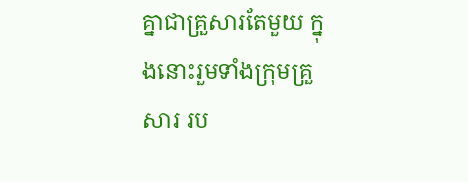គ្នាជាគ្រួសារតែមួយ ក្នុងនោះរួមទាំងក្រុមគ្រួសារ រប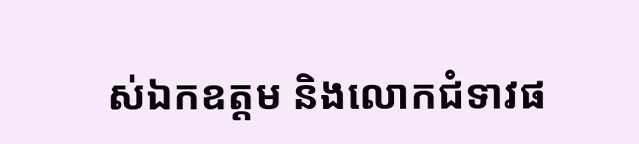ស់ឯកឧត្តម និងលោកជំទាវផ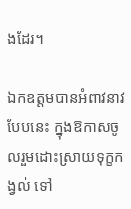ងដែរ។

ឯកឧត្តមបានអំពាវនាវបែបនេះ ក្នុងឱកាសចូលរួមដោះស្រាយទុក្ខកង្វល់ ទៅ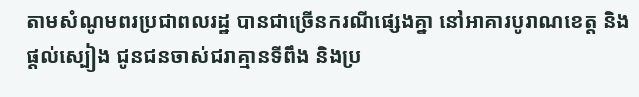តាមសំណូមពរប្រជាពលរដ្ឋ បានជាច្រើនករណីផ្សេងគ្នា នៅអាគារបូរាណខេត្ត និងផ្តល់ស្បៀង ជូនជនចាស់ជរាគ្មានទីពឹង និងប្រ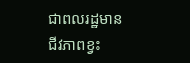ជាពលរដ្ឋមានជីវភាពខ្វះ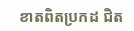ខាតពិតប្រកដ ជិត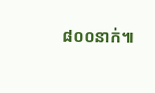៨០០នាក់៕